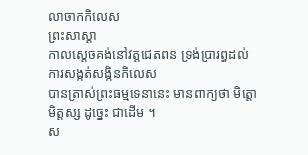លាចាកកិលេស
ព្រះសាស្ដា
កាលស្ដេចគង់នៅវត្តជេតពន ទ្រង់ប្រារព្ធដល់ការសង្កត់សង្កិនកិលេស
បានត្រាស់ព្រះធម្មទេនានេះ មានពាក្យថា មិត្តោ មិត្តស្ស ដូច្នេះ ជាដើម ។
ស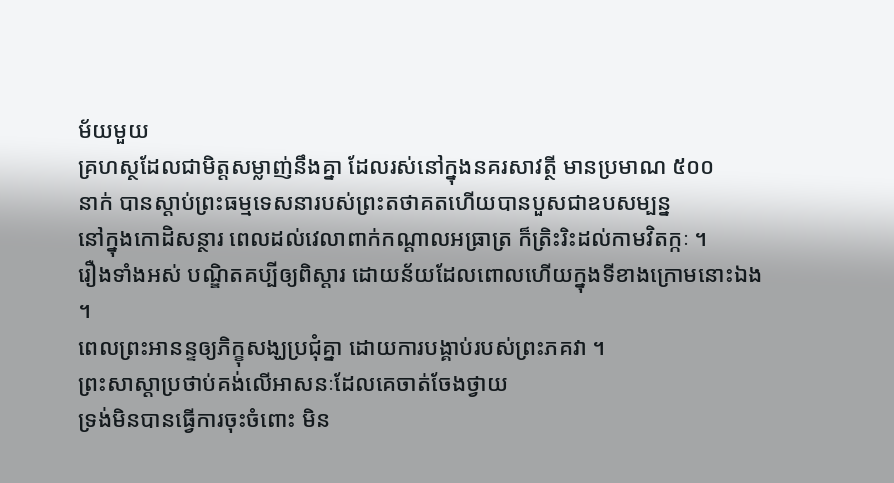ម័យមួយ
គ្រហស្ថដែលជាមិត្តសម្លាញ់នឹងគ្នា ដែលរស់នៅក្នុងនគរសាវត្ថី មានប្រមាណ ៥០០
នាក់ បានស្ដាប់ព្រះធម្មទេសនារបស់ព្រះតថាគតហើយបានបួសជាឧបសម្បន្ន
នៅក្នុងកោដិសន្ថារ ពេលដល់វេលាពាក់កណ្ដាលអធ្រាត្រ ក៏ត្រិះរិះដល់កាមវិតក្កៈ ។
រឿងទាំងអស់ បណ្ឌិតគប្បីឲ្យពិស្ដារ ដោយន័យដែលពោលហើយក្នុងទីខាងក្រោមនោះឯង ។
ពេលព្រះអានន្ទឲ្យភិក្ខុសង្ឃប្រជុំគ្នា ដោយការបង្គាប់របស់ព្រះភគវា ។
ព្រះសាស្ដាប្រថាប់គង់លើអាសនៈដែលគេចាត់ចែងថ្វាយ
ទ្រង់មិនបានធ្វើការចុះចំពោះ មិន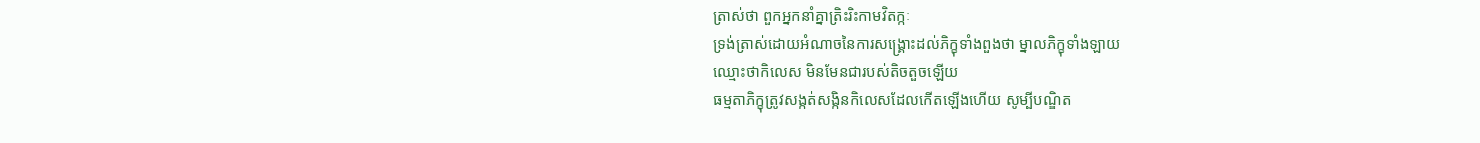ត្រាស់ថា ពួកអ្នកនាំគ្នាត្រិះរិះកាមវិតក្កៈ
ទ្រង់ត្រាស់ដោយអំណាចនៃការសង្គ្រោះដល់ភិក្ខុទាំងពួងថា ម្នាលភិក្ខុទាំងឡាយ
ឈ្មោះថាកិលេស មិនមែនជារបស់តិចតួចឡើយ
ធម្មតាភិក្ខុត្រូវសង្កត់សង្កិនកិលេសដែលកើតឡើងហើយ សូម្បីបណ្ឌិត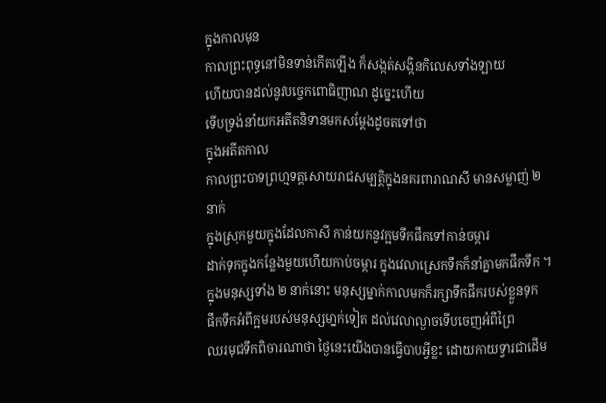ក្នុងកាលមុន
កាលព្រះពុទ្ធនៅមិនទាន់កើតឡើង ក៏សង្កត់សង្កិនកិលេសទាំងឡាយ
ហើយបានដល់នូវបច្ចេកពោធិញាណ ដូច្នេះហើយ
ទើបទ្រង់នាំយកអតីតនិទានមកសម្ដែងដូចតទៅថា
ក្នុងអតីតកាល
កាលព្រះបាទព្រហ្មទត្តសោយរាជសម្បត្តិក្នុងនគរពារាណសី មានសម្លាញ់ ២ នាក់
ក្នុងស្រុកមួយក្នុងដែលកាសី កាន់យកនូវក្អមទឹកផឹកទៅកាន់ចម្ការ
ដាក់ទុកក្នុងកន្លែងមួយហើយកាប់ចម្ការ ក្នុងវេលាស្រេកទឹកក៏នាំគ្នាមកផឹកទឹក ។
ក្នុងមនុស្សទាំង ២ នាក់នោះ មនុស្សម្នាក់កាលមកក៏រក្សាទឹកផឹករបស់ខ្លួនទុក
ផឹកទឹកអំពីក្អមរបស់មនុស្សមា្នក់ទៀត ដល់វេលាល្ងាចទើបចេញអំពីព្រៃ
ឈរមុជទឹកពិចារណាថា ថ្ងៃនេះយើងបានធ្វើបាបអ្វីខ្លះ ដោយកាយទ្វារជាដើម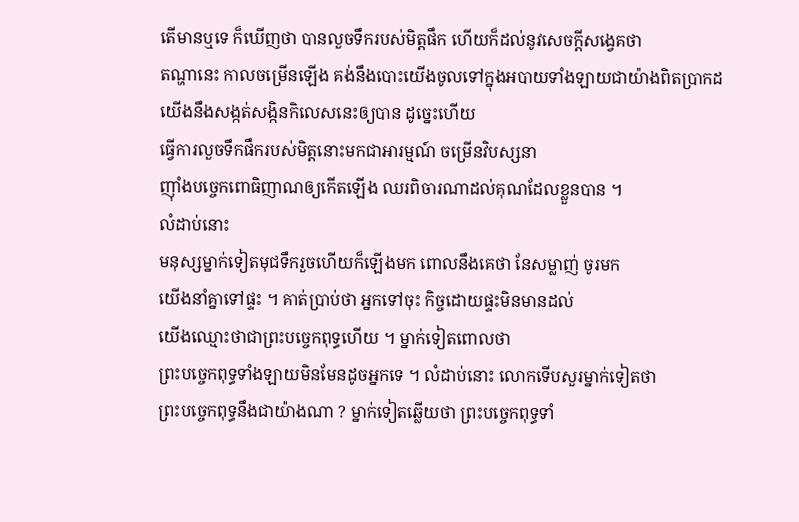តើមានឬទេ ក៏ឃើញថា បានលួចទឹករបស់មិត្តផឹក ហើយក៏ដល់នូវសេចក្ដីសង្វេគថា
តណ្ហានេះ កាលចម្រើនឡើង គង់នឹងបោះយើងចូលទៅក្នុងអបាយទាំងឡាយជាយ៉ាងពិតប្រាកដ
យើងនឹងសង្កត់សង្កិនកិលេសនេះឲ្យបាន ដូច្នេះហើយ
ធ្វើការលួចទឹកផឹករបស់មិត្តនោះមកជាអារម្មណ៍ ចម្រើនវិបស្សនា
ញ៉ាំងបច្ចេកពោធិញាណឲ្យកើតឡើង ឈរពិចារណាដល់គុណដែលខ្លួនបាន ។
លំដាប់នោះ
មនុស្សម្នាក់ទៀតមុជទឹករួចហើយក៏ឡើងមក ពោលនឹងគេថា នែសម្លាញ់ ចូរមក
យើងនាំគ្នាទៅផ្ទះ ។ គាត់ប្រាប់ថា អ្នកទៅចុះ កិច្ចដោយផ្ទះមិនមានដល់
យើងឈ្មោះថាជាព្រះបច្ចេកពុទ្ធហើយ ។ ម្នាក់ទៀតពោលថា
ព្រះបច្ចេកពុទ្ធទាំងឡាយមិនមែនដូចអ្នកទេ ។ លំដាប់នោះ លោកទើបសួរម្នាក់ទៀតថា
ព្រះបច្ចេកពុទ្ធនឹងជាយ៉ាងណា ? ម្នាក់ទៀតឆ្លើយថា ព្រះបច្ចេកពុទ្ធទាំ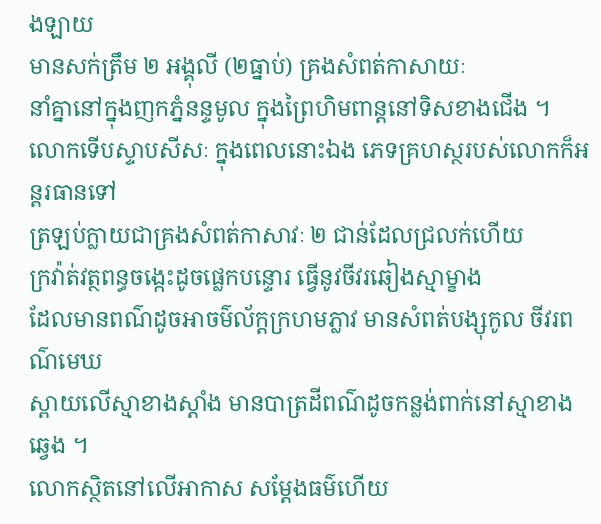ងឡាយ
មានសក់ត្រឹម ២ អង្គុលី (២ធ្នាប់) គ្រងសំពត់កាសាយៈ
នាំគ្នានៅក្នុងញកភ្នំនន្ទមូល ក្នុងព្រៃហិមពាន្តនៅទិសខាងជើង ។
លោកទើបស្ទាបសីសៈ ក្នុងពេលនោះឯង ភេទគ្រហស្ថរបស់លោកក៏អន្តរធានទៅ
ត្រឡប់ក្លាយជាគ្រងសំពត់កាសាវៈ ២ ជាន់ដែលជ្រលក់ហើយ
ក្រវ៉ាត់វត្ថពន្ធចង្កេះដូចផ្លេកបន្ទោរ ធ្វើនូវចីវរឆៀងស្មាម្ខាង
ដែលមានពណ៌ដូចអាចម៌ល័ក្តក្រហមភ្លាវ មានសំពត់បង្សុកូល ចីវរពណ៌មេឃ
ស្ពាយលើស្មាខាងស្តាំង មានបាត្រដីពណ៌ដូចកន្លង់ពាក់នៅស្មាខាងឆ្វេង ។
លោកស្ថិតនៅលើអាកាស សម្ដែងធម៌ហើយ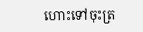ហោះទៅចុះត្រ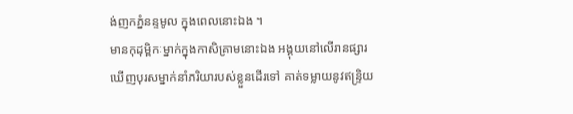ង់ញកភ្នំនន្ទមូល ក្នុងពេលនោះឯង ។
មានកុដុម្ពិកៈម្នាក់ក្នុងកាសិគ្រាមនោះឯង អង្គុយនៅលើរានផ្សារ
ឃើញបុរសម្នាក់នាំភរិយារបស់ខ្លួនដើរទៅ គាត់ទម្លាយនូវឥន្ទ្រិយ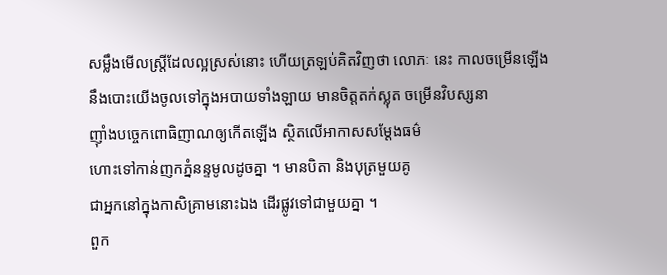សម្លឹងមើលស្ត្រីដែលល្អស្រស់នោះ ហើយត្រឡប់គិតវិញថា លោភៈ នេះ កាលចម្រើនឡើង
នឹងបោះយើងចូលទៅក្នុងអបាយទាំងឡាយ មានចិត្តតក់ស្លុត ចម្រើនវិបស្សនា
ញ៉ាំងបច្ចេកពោធិញាណឲ្យកើតឡើង ស្ថិតលើអាកាសសម្ដែងធម៌
ហោះទៅកាន់ញកភ្នំនន្ទមូលដូចគ្នា ។ មានបិតា និងបុត្រមួយគូ
ជាអ្នកនៅក្នុងកាសិគ្រាមនោះឯង ដើរផ្លូវទៅជាមួយគ្នា ។
ពួក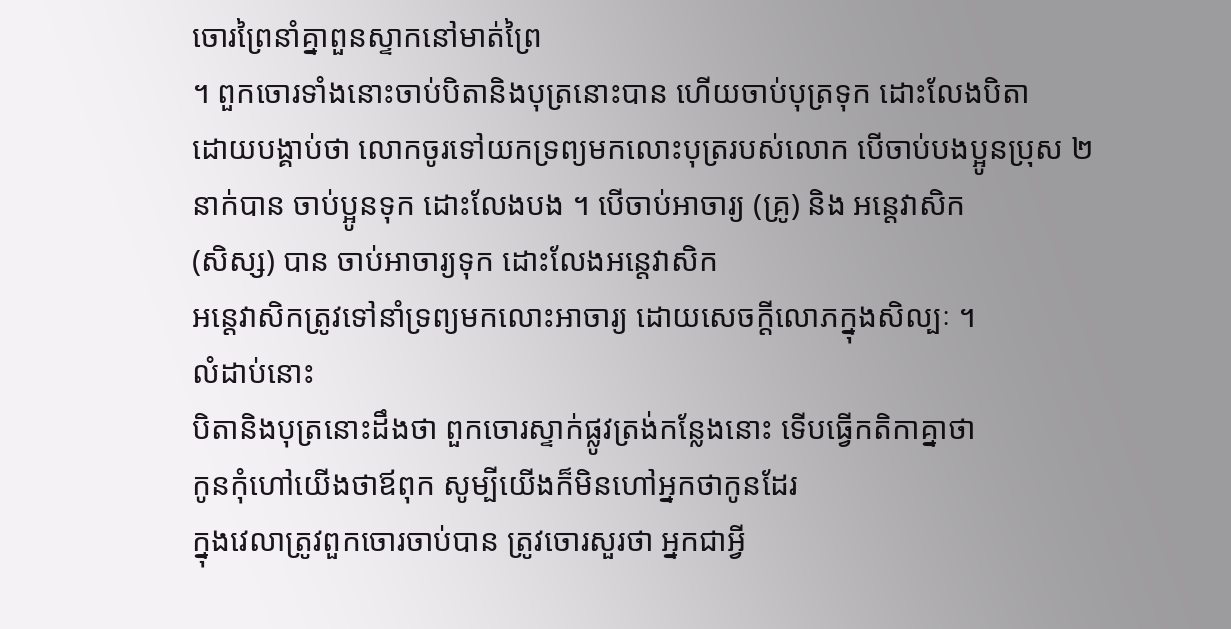ចោរព្រៃនាំគ្នាពួនស្ទាកនៅមាត់ព្រៃ
។ ពួកចោរទាំងនោះចាប់បិតានិងបុត្រនោះបាន ហើយចាប់បុត្រទុក ដោះលែងបិតា
ដោយបង្គាប់ថា លោកចូរទៅយកទ្រព្យមកលោះបុត្ររបស់លោក បើចាប់បងប្អូនប្រុស ២
នាក់បាន ចាប់ប្អូនទុក ដោះលែងបង ។ បើចាប់អាចារ្យ (គ្រូ) និង អន្តេវាសិក
(សិស្ស) បាន ចាប់អាចារ្យទុក ដោះលែងអន្តេវាសិក
អន្តេវាសិកត្រូវទៅនាំទ្រព្យមកលោះអាចារ្យ ដោយសេចក្ដីលោភក្នុងសិល្បៈ ។
លំដាប់នោះ
បិតានិងបុត្រនោះដឹងថា ពួកចោរស្ទាក់ផ្លូវត្រង់កន្លែងនោះ ទើបធ្វើកតិកាគ្នាថា
កូនកុំហៅយើងថាឪពុក សូម្បីយើងក៏មិនហៅអ្នកថាកូនដែរ
ក្នុងវេលាត្រូវពួកចោរចាប់បាន ត្រូវចោរសួរថា អ្នកជាអ្វី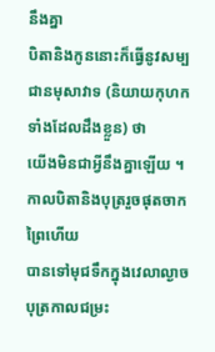នឹងគ្នា
បិតានិងកូននោះក៏ធ្វើនូវសម្បជានមុសាវាទ (និយាយកុហកទាំងដែលដឹងខ្លួន) ថា
យើងមិនជាអ្វីនឹងគ្នាឡើយ ។
កាលបិតានិងបុត្ររួចផុតចាកព្រៃហើយ
បានទៅមុជទឹកក្នុងវេលាល្ងាច បុត្រកាលជម្រះ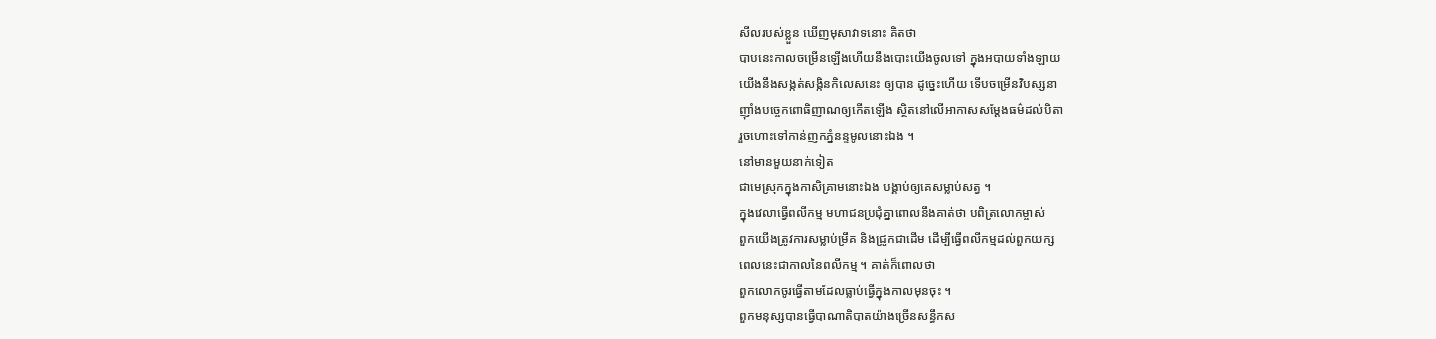សីលរបស់ខ្លួន ឃើញមុសាវាទនោះ គិតថា
បាបនេះកាលចម្រើនឡើងហើយនឹងបោះយើងចូលទៅ ក្នុងអបាយទាំងឡាយ
យើងនឹងសង្កត់សង្កិនកិលេសនេះ ឲ្យបាន ដូច្នេះហើយ ទើបចម្រើនវិបស្សនា
ញ៉ាំងបច្ចេកពោធិញាណឲ្យកើតឡើង ស្ថិតនៅលើអាកាសសម្ដែងធម៌ដល់បិតា
រួចហោះទៅកាន់ញកភ្នំនន្ទមូលនោះឯង ។
នៅមានមួយនាក់ទៀត
ជាមេស្រុកក្នុងកាសិគ្រាមនោះឯង បង្គាប់ឲ្យគេសម្លាប់សត្វ ។
ក្នុងវេលាធ្វើពលីកម្ម មហាជនប្រជុំគ្នាពោលនឹងគាត់ថា បពិត្រលោកម្ចាស់
ពួកយើងត្រូវការសម្លាប់ម្រឹគ និងជ្រូកជាដើម ដើម្បីធ្វើពលីកម្មដល់ពួកយក្ស
ពេលនេះជាកាលនៃពលីកម្ម ។ គាត់ក៏ពោលថា
ពួកលោកចូរធ្វើតាមដែលធ្លាប់ធ្វើក្នុងកាលមុនចុះ ។
ពួកមនុស្សបានធ្វើបាណាតិបាតយ៉ាងច្រើនសន្ធឹកស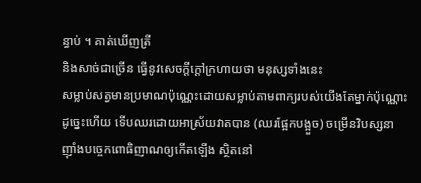ន្ធាប់ ។ គាត់ឃើញត្រី
និងសាច់ជាច្រើន ធ្វើនូវសេចក្ដីក្ដៅក្រហាយថា មនុស្សទាំងនេះ
សម្លាប់សត្វមានប្រមាណប៉ុណ្ណេះដោយសម្លាប់តាមពាក្យរបស់យើងតែម្នាក់ប៉ុណ្ណោះ
ដូច្នេះហើយ ទើបឈរដោយអាស្រ័យវាតបាន (ឈរផ្អែកបង្អួច) ចម្រើនវិបស្សនា
ញ៉ាំងបច្ចេកពោធិញាណឲ្យកើតឡើង ស្ថិតនៅ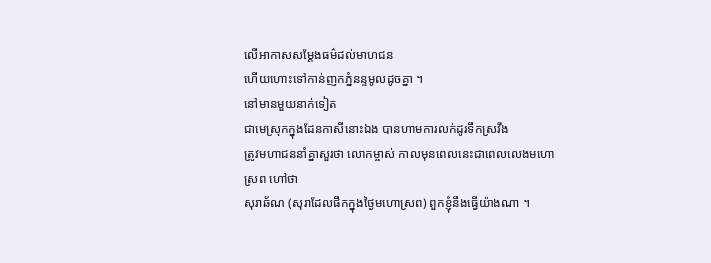លើអាកាសសម្ដែងធម៌ដល់មាហជន
ហើយហោះទៅកាន់ញកភ្នំនន្ទមូលដូចគ្នា ។
នៅមានមួយនាក់ទៀត
ជាមេស្រុកក្នុងដែនកាសីនោះឯង បានហាមការលក់ដូរទឹកស្រវឹង
ត្រូវមហាជននាំគ្នាសួរថា លោកម្ចាស់ កាលមុនពេលនេះជាពេលលេងមហោស្រព ហៅថា
សុរាឆ័ណ (សុរាដែលផឹកក្នុងថ្ងៃមហោស្រព) ពួកខ្ញុំនឹងធ្វើយ៉ាងណា ។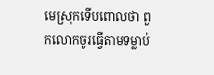មេស្រុកទើបពោលថា ពួកលោកចូរធ្វើតាមទម្លាប់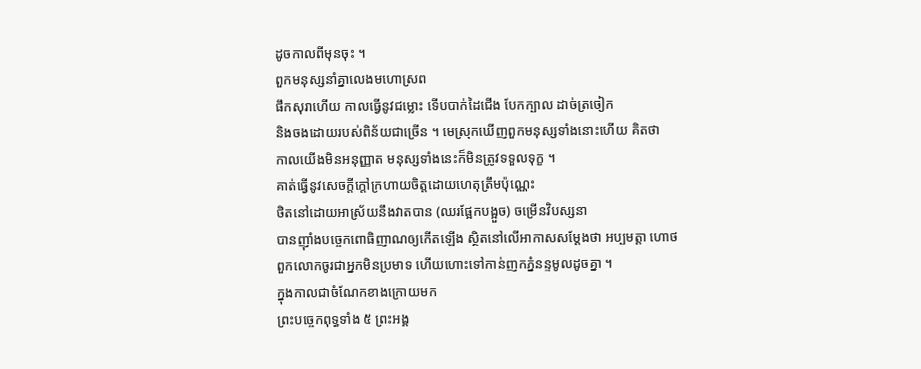ដូចកាលពីមុនចុះ ។
ពួកមនុស្សនាំគ្នាលេងមហោស្រព
ផឹកសុរាហើយ កាលធ្វើនូវជម្លោះ ទើបបាក់ដៃជើង បែកក្បាល ដាច់ត្រចៀក
និងចងដោយរបស់ពិន័យជាច្រើន ។ មេស្រុកឃើញពួកមនុស្សទាំងនោះហើយ គិតថា
កាលយើងមិនអនុញ្ញាត មនុស្សទាំងនេះក៏មិនត្រូវទទួលទុក្ខ ។
គាត់ធ្វើនូវសេចក្ដីក្ដៅក្រហាយចិត្តដោយហេតុត្រឹមប៉ុណ្ណេះ
ថិតនៅដោយអាស្រ័យនឹងវាតបាន (ឈរផ្អែកបង្អួច) ចម្រើនវិបស្សនា
បានញ៉ាំងបច្ចេកពោធិញាណឲ្យកើតឡើង ស្ថិតនៅលើអាកាសសម្ដែងថា អប្បមត្តា ហោថ
ពួកលោកចូរជាអ្នកមិនប្រមាទ ហើយហោះទៅកាន់ញកភ្នំនន្ទមូលដូចគ្នា ។
ក្នុងកាលជាចំណែកខាងក្រោយមក
ព្រះបច្ចេកពុទ្ធទាំង ៥ ព្រះអង្គ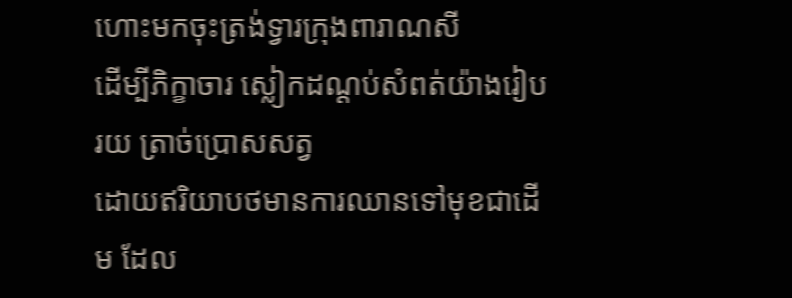ហោះមកចុះត្រង់ទ្វារក្រុងពារាណសី
ដើម្បីភិក្ខាចារ ស្លៀកដណ្ដប់សំពត់យ៉ាងរៀបរយ ត្រាច់ប្រោសសត្វ
ដោយឥរិយាបថមានការឈានទៅមុខជាដើម ដែល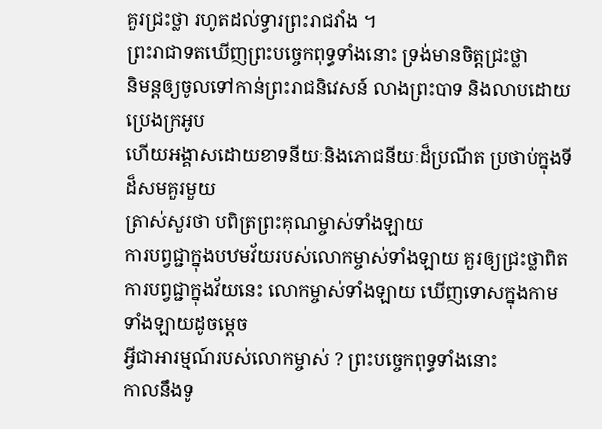គួរជ្រះថ្លា រហូតដល់ទ្វារព្រះរាជវាំង ។
ព្រះរាជាទតឃើញព្រះបច្ចេកពុទ្ធទាំងនោះ ទ្រង់មានចិត្តជ្រះថ្លា
និមន្តឲ្យចូលទៅកាន់ព្រះរាជនិវេសន៍ លាងព្រះបាទ និងលាបដោយប្រេងក្រអូប
ហើយអង្គាសដោយខាទនីយៈនិងភោជនីយៈដ៏ប្រណីត ប្រថាប់ក្នុងទីដ៏សមគួរមួយ
ត្រាស់សួរថា បពិត្រព្រះគុណម្ចាស់ទាំងឡាយ
ការបព្វជ្ជាក្នុងបឋមវ័យរបស់លោកម្ចាស់ទាំងឡាយ គួរឲ្យជ្រះថ្លាពិត
ការបព្វជ្ជាក្នុងវ័យនេះ លោកម្ចាស់ទាំងឡាយ ឃើញទោសក្នុងកាមទាំងឡាយដូចម្ដេច
អ្វីជាអារម្មណ៍របស់លោកម្ចាស់ ? ព្រះបច្ចេកពុទ្ធទាំងនោះ
កាលនឹងទូ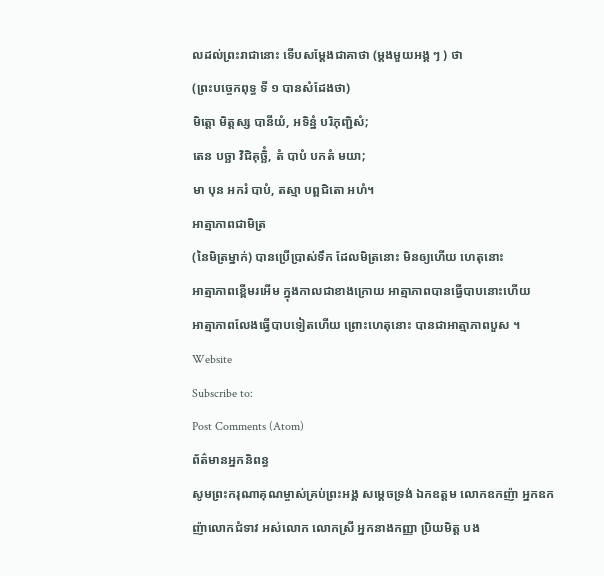លដល់ព្រះរាជានោះ ទើបសម្ដែងជាគាថា (ម្ដងមួយអង្គ ៗ ) ថា
(ព្រះបច្ចេកពុទ្ធ ទី ១ បានសំដែងថា)
មិត្តោ មិត្តស្ស បានីយំ, អទិន្នំ បរិភុញ្ជិសំ;
តេន បច្ឆា វិជិគុច្ឆិំ, តំ បាបំ បកតំ មយា;
មា បុន អករំ បាបំ, តស្មា បព្ពជិតោ អហំ។
អាត្មាភាពជាមិត្រ
(នៃមិត្រម្នាក់) បានប្រើប្រាស់ទឹក ដែលមិត្រនោះ មិនឲ្យហើយ ហេតុនោះ
អាត្មាភាពខ្ពើមរអើម ក្នុងកាលជាខាងក្រោយ អាត្មាភាពបានធ្វើបាបនោះហើយ
អាត្មាភាពលែងធ្វើបាបទៀតហើយ ព្រោះហេតុនោះ បានជាអាត្មាភាពបួស ។
Website
Subscribe to:
Post Comments (Atom)
ព័ត៌មានអ្នកនិពន្ធ
សូមព្រះករុណាគុណម្ចាស់គ្រប់ព្រះអង្គ សម្តេចទ្រង់ ឯកឧត្តម លោកឧកញ៉ា អ្នកឧកញ៉ាលោកជំទាវ អស់លោក លោកស្រី អ្នកនាងកញ្ញា ប្រិយមិត្ត បង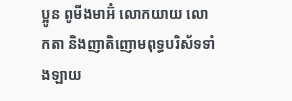ប្អូន ពូមីងមាអ៊ំ លោកយាយ លោកតា និងញាតិញោមពុទ្ធបរិស័ទទាំងឡាយ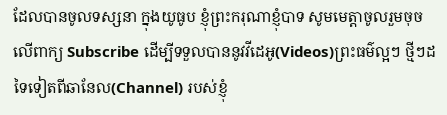ដែលបានចូលទស្សនា ក្នុងយូធូប ខ្ញុំព្រះករុណាខ្ញុំបាទ សូមមេត្តាចូលរួមចុចលើពាក្យ Subscribe ដើម្បីទទួលបាននូវវីដេអូ(Videos)ព្រះធម៌ល្អៗ ថ្មីៗដទៃទៀតពីឆានែល(Channel) របស់ខ្ញុំ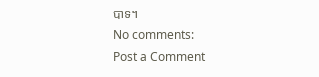បាទ។
No comments:
Post a Comment